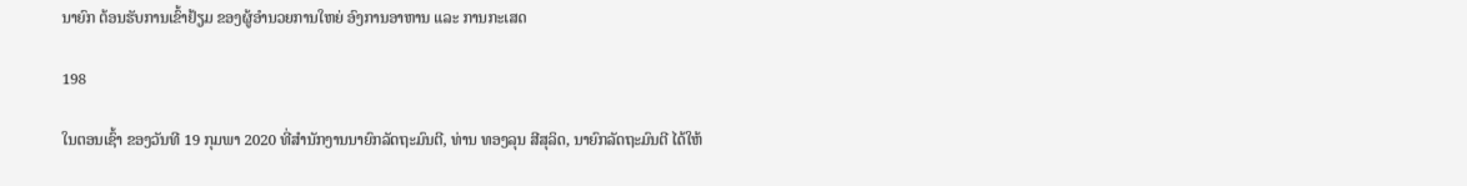ນາຍົກ ຕ້ອນຮັບການເຂົ້າຢ້ຽມ ຂອງຜູ້ອຳນວຍການໃຫຍ່ ອົງການອາຫານ ແລະ ການກະເສດ

198

ໃນຕອນເຊົ້າ ຂອງວັນທີ 19 ກຸມພາ 2020 ທີ່ສຳນັກງານນາຍົກລັດຖະມົນຕີ, ທ່ານ ທອງລຸນ ສີສຸລິດ, ນາຍົກລັດຖະມົນຕີ ໄດ້ໃຫ້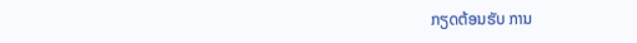ກຽດຕ້ອນຮັບ ການ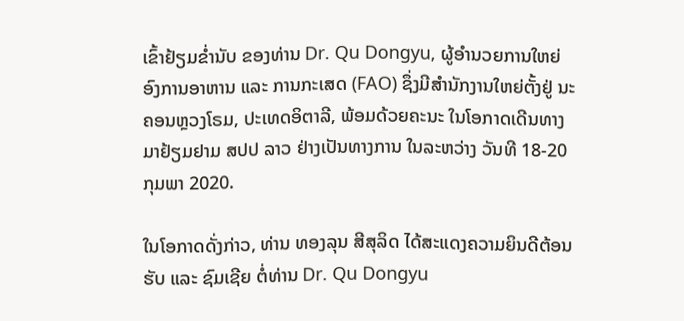ເຂົ້າຢ້ຽມຂໍ່ານັບ ຂອງທ່ານ Dr. Qu Dongyu, ຜູ້ອຳນວຍການໃຫຍ່ ອົງການອາຫານ ແລະ ການກະເສດ (FAO) ຊຶ່ງມີສຳນັກງານໃຫຍ່ຕັ້ງຢູ່ ນະຄອນຫຼວງໂຣມ, ປະເທດອິຕາລີ, ພ້ອມດ້ວຍຄະນະ ໃນໂອກາດເດີນທາງມາຢ້ຽມຢາມ ສປປ ລາວ ຢ່າງເປັນທາງການ ໃນລະຫວ່າງ ວັນທີ 18-20 ກຸມພາ 2020.

ໃນໂອກາດດັ່ງກ່າວ, ທ່ານ ທອງລຸນ ສີສຸລິດ ໄດ້ສະແດງຄວາມຍິນດີຕ້ອນຮັບ ແລະ ຊົມເຊີຍ ຕໍ່ທ່ານ Dr. Qu Dongyu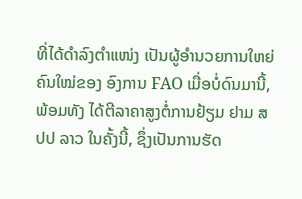ທີ່ໄດ້ດຳລົງຕຳແໜ່ງ ເປັນຜູ້ອຳນວຍການໃຫຍ່ຄົນໃໝ່ຂອງ ອົງການ FAO ເມື່ອບໍ່ດົນມານີ້, ພ້ອມທັງ ໄດ້ຕີລາຄາສູງຕໍ່ການຢ້ຽມ ຢາມ ສປປ ລາວ ໃນຄັ້ງນີ້, ຊຶ່ງເປັນການຮັດ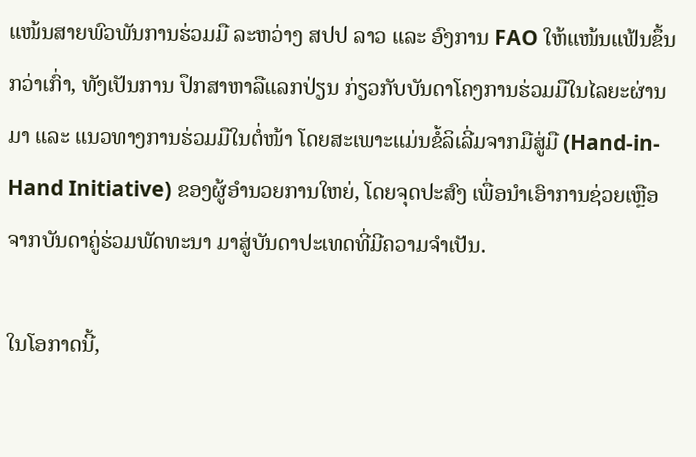ແໜ້ນສາຍພົວພັນການຮ່ວມມື ລະຫວ່າງ ສປປ ລາວ ແລະ ອົງການ FAO ໃຫ້ແໜ້ນແຟ້ນຂຶ້ນກວ່າເກົ່າ, ທັງເປັນການ ປຶກສາຫາລືແລກປ່ຽນ ກ່ຽວກັບບັນດາໂຄງການຮ່ວມມືໃນໄລຍະຜ່ານມາ ແລະ ແນວທາງການຮ່ວມມືໃນຕໍ່ໜ້າ ໂດຍສະເພາະແມ່ນຂໍ້ລິເລີ່ມຈາກມືສູ່ມື (Hand-in-Hand Initiative) ຂອງຜູ້ອຳນວຍການໃຫຍ່, ໂດຍຈຸດປະສົງ ເພື່ອນຳເອົາການຊ່ວຍເຫຼືອຈາກບັນດາຄູ່ຮ່ວມພັດທະນາ ມາສູ່ບັນດາປະເທດທີ່ມີຄວາມຈຳເປັນ.

ໃນໂອກາດນີ້,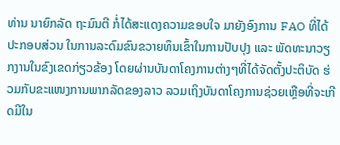ທ່ານ ນາຍົກລັດ ຖະມົນຕີ ກໍ່ໄດ້ສະແດງຄວາມຂອບໃຈ ມາຍັງອົງການ FAO ທີ່ໄດ້ປະກອບສ່ວນ ໃນການລະດົມຂົນຂວາຍທຶນເຂົ້າໃນການປັບປຸງ ແລະ ພັດທະນາວຽກງານໃນຂົງເຂດກ່ຽວຂ້ອງ ໂດຍຜ່ານບັນດາໂຄງການຕ່າງໆທີ່ໄດ້ຈັດຕັ້ງປະຕິບັດ ຮ່ວມກັບຂະແໜງການພາກລັດຂອງລາວ ລວມເຖິງບັນດາໂຄງການຊ່ວຍເຫຼືອທີ່ຈະເກີດມີໃນ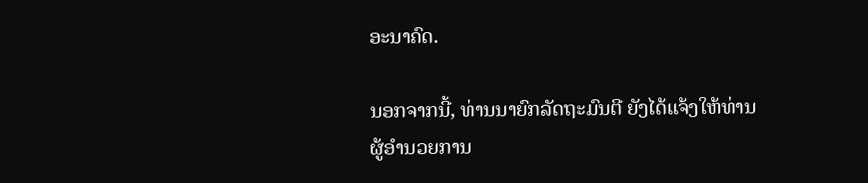ອະນາຄົດ.

ນອກຈາກນີ້, ທ່ານນາຍົກລັດຖະມົນຕີ ຍັງໄດ້ແຈ້ງໃຫ້ທ່ານຜູ້ອຳນວຍການ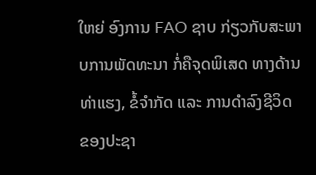ໃຫຍ່ ອົງການ FAO ຊາບ ກ່ຽວກັບສະພາບການພັດທະນາ ກໍ່ຄືຈຸດພິເສດ ທາງດ້ານທ່າແຮງ, ຂໍ້ຈຳກັດ ແລະ ການດຳລົງຊີວິດ ຂອງປະຊາ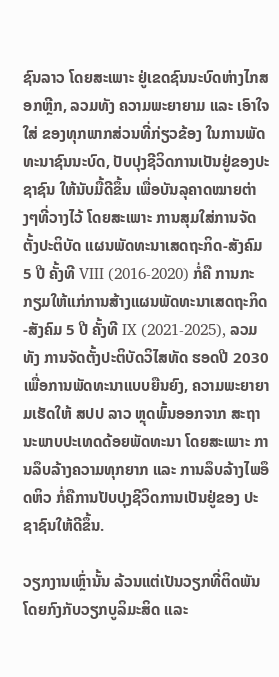ຊົນລາວ ໂດຍສະເພາະ ຢູ່ເຂດຊົນນະບົດຫ່າງໄກສອກຫຼີກ, ລວມທັງ ຄວາມພະຍາຍາມ ແລະ ເອົາໃຈໃສ່ ຂອງທຸກພາກສ່ວນທີ່ກ່ຽວຂ້ອງ ໃນການພັດທະນາຊົນນະບົດ, ປັບປຸງຊີວິດການເປັນຢູ່ຂອງປະຊາຊົນ ໃຫ້ນັບມື້ດີຂຶ້ນ ເພື່ອບັນລຸຄາດໝາຍຕ່າງໆທີ່ວາງໄວ້ ໂດຍສະເພາະ ການສຸມໃສ່ການຈັດຕັ້ງປະຕິບັດ ແຜນພັດທະນາເສດຖະກິດ-ສັງຄົມ 5 ປີ ຄັ້ງທີ VIII (2016-2020) ກໍ່ຄື ການກະກຽມໃຫ້ແກ່ການສ້າງແຜນພັດທະນາເສດຖະກິດ-ສັງຄົມ 5 ປີ ຄັ້ງທີ IX (2021-2025), ລວມທັງ ການຈັດຕັ້ງປະຕິບັດວິໄສທັດ ຮອດປີ 2030 ເພື່ອການພັດທະນາແບບຍືນຍົງ, ຄວາມພະຍາຍາມເຮັດໃຫ້ ສປປ ລາວ ຫຼຸດພົ້ນອອກຈາກ ສະຖານະພາບປະເທດດ້ອຍພັດທະນາ ໂດຍສະເພາະ ການລຶບລ້າງຄວາມທຸກຍາກ ແລະ ການລຶບລ້າງໄພອຶດຫິວ ກໍ່ຄືການປັບປຸງຊີວິດການເປັນຢູ່ຂອງ ປະຊາຊົນໃຫ້ດີຂຶ້ນ.

ວຽກງານເຫຼົ່ານັ້ນ ລ້ວນແຕ່ເປັນວຽກທີ່ຕິດພັນໂດຍກົງກັບວຽກບູລິມະສິດ ແລະ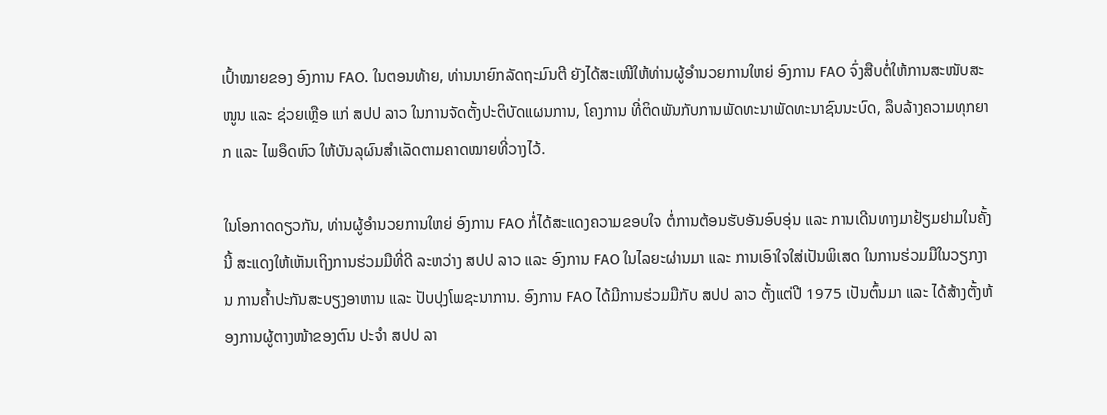ເປົ້າໝາຍຂອງ ອົງການ FAO. ໃນຕອນທ້າຍ, ທ່ານນາຍົກລັດຖະມົນຕີ ຍັງໄດ້ສະເໜີໃຫ້ທ່ານຜູ້ອຳນວຍການໃຫຍ່ ອົງການ FAO ຈົ່ງສືບຕໍ່ໃຫ້ການສະໜັບສະໜູນ ແລະ ຊ່ວຍເຫຼືອ ແກ່ ສປປ ລາວ ໃນການຈັດຕັ້ງປະຕິບັດແຜນການ, ໂຄງການ ທີ່ຕິດພັນກັບການພັດທະນາພັດທະນາຊົນນະບົດ, ລຶບລ້າງຄວາມທຸກຍາກ ແລະ ໄພອຶດຫົວ ໃຫ້ບັນລຸຜົນສຳເລັດຕາມຄາດໝາຍທີ່ວາງໄວ້.

ໃນໂອກາດດຽວກັນ, ທ່ານຜູ້ອຳນວຍການໃຫຍ່ ອົງການ FAO ກໍ່ໄດ້ສະແດງຄວາມຂອບໃຈ ຕໍ່ການຕ້ອນຮັບອັນອົບອຸ່ນ ແລະ ການເດີນທາງມາຢ້ຽມຢາມໃນຄັ້ງນີ້ ສະແດງໃຫ້ເຫັນເຖິງການຮ່ວມມືທີ່ດີ ລະຫວ່າງ ສປປ ລາວ ແລະ ອົງການ FAO ໃນໄລຍະຜ່ານມາ ແລະ ການເອົາໃຈໃສ່ເປັນພິເສດ ໃນການຮ່ວມມືໃນວຽກງານ ການຄ້ຳປະກັນສະບຽງອາຫານ ແລະ ປັບປຸງໂພຊະນາການ. ອົງການ FAO ໄດ້ມີການຮ່ວມມືກັບ ສປປ ລາວ ຕັ້ງແຕ່ປີ 1975 ເປັນຕົ້ນມາ ແລະ ໄດ້ສ້າງຕັ້ງຫ້ອງການຜູ້ຕາງໜ້າຂອງຕົນ ປະຈຳ ສປປ ລາ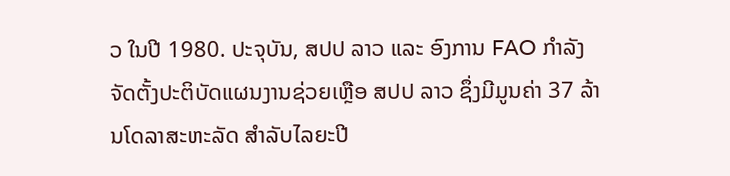ວ ໃນປີ 1980. ປະຈຸບັນ, ສປປ ລາວ ແລະ ອົງການ FAO ກຳລັງຈັດຕັ້ງປະຕິບັດແຜນງານຊ່ວຍເຫຼືອ ສປປ ລາວ ຊຶ່ງມີມູນຄ່າ 37 ລ້ານໂດລາສະຫະລັດ ສຳລັບໄລຍະປີ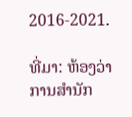2016-2021.

ທີ່ມາ: ຫ້ອງວ່າການສໍານັກ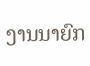ງານນາຍົກ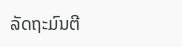ລັດຖະມົນຕີ